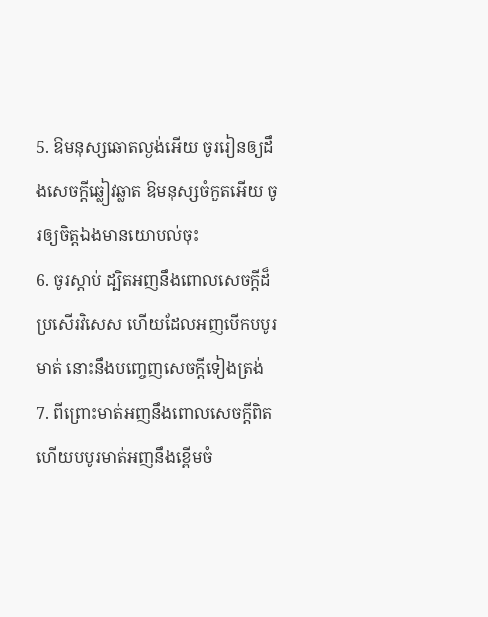5. ឱមនុស្សឆោតល្ងង់អើយ ចូររៀនឲ្យដឹងសេចក្តីឆ្លៀវឆ្លាត ឱមនុស្សចំកួតអើយ ចូរឲ្យចិត្តឯងមានយោបល់ចុះ
6. ចូរស្តាប់ ដ្បិតអញនឹងពោលសេចក្តីដ៏ប្រសើរវិសេស ហើយដែលអញបើកបបូរមាត់ នោះនឹងបញ្ចេញសេចក្តីទៀងត្រង់
7. ពីព្រោះមាត់អញនឹងពោលសេចក្តីពិត ហើយបបូរមាត់អញនឹងខ្ពើមចំ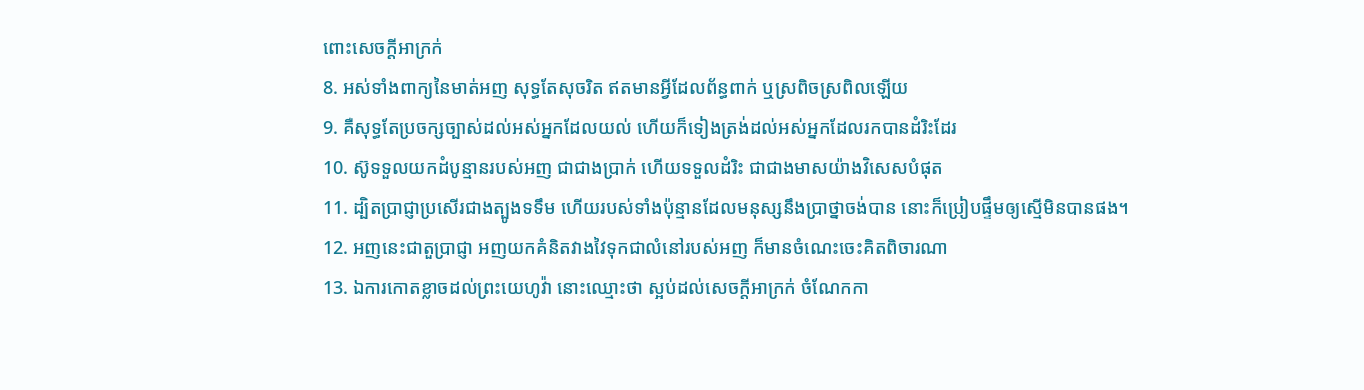ពោះសេចក្តីអាក្រក់
8. អស់ទាំងពាក្យនៃមាត់អញ សុទ្ធតែសុចរិត ឥតមានអ្វីដែលព័ន្ធពាក់ ឬស្រពិចស្រពិលឡើយ
9. គឺសុទ្ធតែប្រចក្សច្បាស់ដល់អស់អ្នកដែលយល់ ហើយក៏ទៀងត្រង់ដល់អស់អ្នកដែលរកបានដំរិះដែរ
10. ស៊ូទទួលយកដំបូន្មានរបស់អញ ជាជាងប្រាក់ ហើយទទួលដំរិះ ជាជាងមាសយ៉ាងវិសេសបំផុត
11. ដ្បិតប្រាជ្ញាប្រសើរជាងត្បូងទទឹម ហើយរបស់ទាំងប៉ុន្មានដែលមនុស្សនឹងប្រាថ្នាចង់បាន នោះក៏ប្រៀបផ្ទឹមឲ្យស្មើមិនបានផង។
12. អញនេះជាតួប្រាជ្ញា អញយកគំនិតវាងវៃទុកជាលំនៅរបស់អញ ក៏មានចំណេះចេះគិតពិចារណា
13. ឯការកោតខ្លាចដល់ព្រះយេហូវ៉ា នោះឈ្មោះថា ស្អប់ដល់សេចក្តីអាក្រក់ ចំណែកកា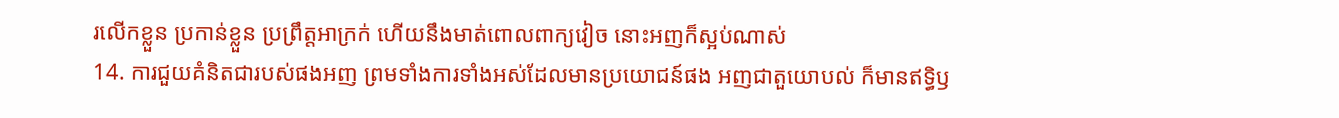រលើកខ្លួន ប្រកាន់ខ្លួន ប្រព្រឹត្តអាក្រក់ ហើយនឹងមាត់ពោលពាក្យវៀច នោះអញក៏ស្អប់ណាស់
14. ការជួយគំនិតជារបស់ផងអញ ព្រមទាំងការទាំងអស់ដែលមានប្រយោជន៍ផង អញជាតួយោបល់ ក៏មានឥទ្ធិឫ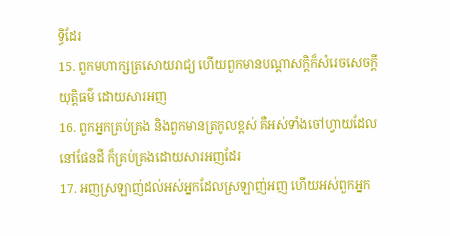ទ្ធិដែរ
15. ពួកមហាក្សត្រសោយរាជ្យ ហើយពួកមានបណ្តាសក្តិក៏សំរេចសេចក្តីយុត្តិធម៌ ដោយសារអញ
16. ពួកអ្នកគ្រប់គ្រង និងពួកមានត្រកូលខ្ពស់ គឺអស់ទាំងចៅហ្វាយដែលនៅផែនដី ក៏គ្រប់គ្រងដោយសារអញដែរ
17. អញស្រឡាញ់ដល់អស់អ្នកដែលស្រឡាញ់អញ ហើយអស់ពួកអ្នក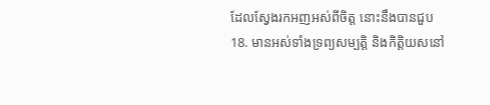ដែលស្វែងរកអញអស់ពីចិត្ត នោះនឹងបានជួប
18. មានអស់ទាំងទ្រព្យសម្បត្តិ និងកិត្តិយសនៅ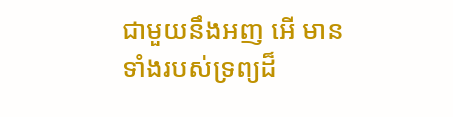ជាមួយនឹងអញ អើ មានទាំងរបស់ទ្រព្យដ៏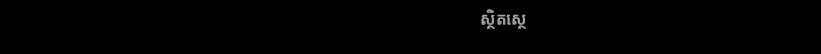ស្ថិតស្ថេ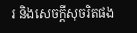រ និងសេចក្តីសុចរិតផង